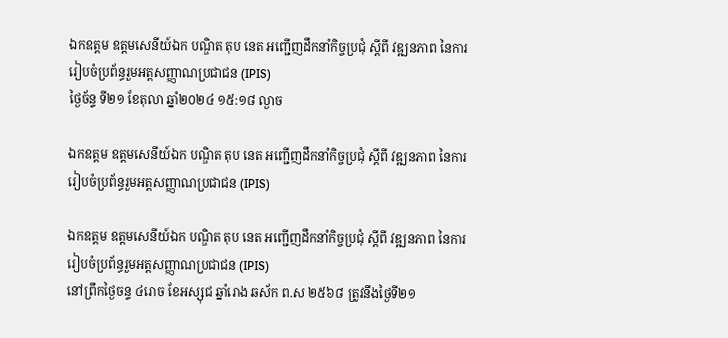ឯកឧត្តម ឧត្តមសេនីយ៍ឯក បណ្ឌិត តុប នេត អញ្ជើញដឹកនាំកិច្ចប្រជុំ ស្ដីពី វឌ្ឍនភាព នៃការរៀបចំប្រព័ន្ធរួមអត្តសញ្ញាណប្រជាជន (IPIS)
ថ្ងៃច័ន្ទ ទី២១ ខែតុលា ឆ្នាំ២០២៤ ១៥:១៨ ល្ងាច

ឯកឧត្តម ឧត្តមសេនីយ៍ឯក បណ្ឌិត តុប នេត អញ្ជើញដឹកនាំកិច្ចប្រជុំ ស្ដីពី វឌ្ឍនភាព នៃការរៀបចំប្រព័ន្ធរួមអត្តសញ្ញាណប្រជាជន (IPIS)

ឯកឧត្តម ឧត្តមសេនីយ៍ឯក បណ្ឌិត តុប នេត អញ្ជើញដឹកនាំកិច្ចប្រជុំ ស្ដីពី វឌ្ឍនភាព នៃការរៀបចំប្រព័ន្ធរួមអត្តសញ្ញាណប្រជាជន (IPIS)
នៅព្រឹកថ្ងៃចន្ទ ៤រោច ខែអស្សុជ ឆ្នាំរោង ឆស័ក ព.ស ២៥៦៨ ត្រូវនឹងថ្ងៃទី២១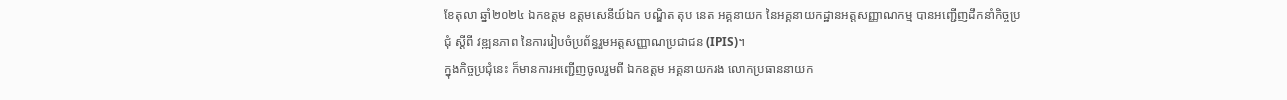ខែតុលា ឆ្នាំ២០២៤ ឯកឧត្តម ឧត្តមសេនីយ៍ឯក បណ្ឌិត តុប នេត អគ្គនាយក នៃអគ្គនាយកដ្ឋានអត្តសញ្ញាណកម្ម បានអញ្ជើញដឹកនាំកិច្ចប្រជុំ ស្ដីពី វឌ្ឍនភាព នៃការរៀបចំប្រព័ន្ធរួមអត្តសញ្ញាណប្រជាជន (IPIS)។
ក្នុងកិច្ចប្រជុំនេះ ក៏មានការអញ្ជើញចូលរួមពី ឯកឧត្តម អគ្គនាយករង លោកប្រធាននាយក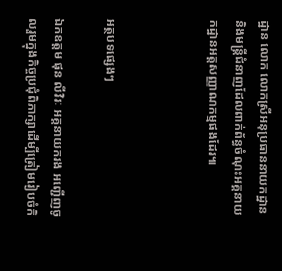ដ្ឋាន លោក លោកស្រីអនុប្រធាននាយកដ្ឋាន និងមន្រ្តីជំនាញដែលពាក់ព័ន្ធចំណុះអគ្គនាយកដ្ឋានអត្តសញ្ញាណកម្មផងដែរ៕



អត្ថបទផ្សេងៗ

ឯកឧត្តម ផុន លីវិរៈ អគ្គនាយករង អញ្ជើញចូលរួមក្នុងកិច្ចប្រជុំពិភាក្សាដើម្បីត្រៀមរៀបចំកិ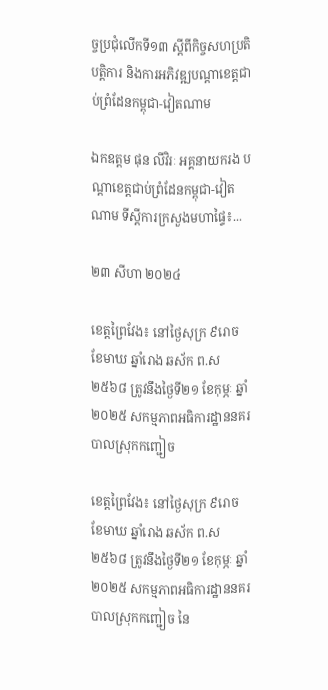ច្ចប្រជុំលើកទី១៣ ស្ដីពីកិច្ចសហប្រតិបត្តិការ និងការអភិវឌ្ឍបណ្ដាខេត្តជាប់ព្រំដែនកម្ពុជា-វៀតណាម

ឯកឧត្តម ផុន លីវិរៈ អគ្គនាយករង បណ្ដាខេត្តជាប់ព្រំដែនកម្ពុជា-វៀតណាម ទីស្ដីការក្រសួងមហាផ្ទៃ៖...

២៣ សីហា ២០២៤

ខេត្តព្រៃវែង៖ នៅថ្ងៃសុក្រ ៩រោច ខែមាឃ ឆ្នាំរោង ឆស័ក ព.ស ២៥៦៨ ត្រូវនឹងថ្ងៃទី២១ ខែកុម្ភៈ ឆ្នាំ២០២៥ សកម្មភាពអធិការដ្ឋាននគរបាលស្រុកកញ្ជៀច

ខេត្តព្រៃវែង៖ នៅថ្ងៃសុក្រ ៩រោច ខែមាឃ ឆ្នាំរោង ឆស័ក ព.ស ២៥៦៨ ត្រូវនឹងថ្ងៃទី២១ ខែកុម្ភៈ ឆ្នាំ២០២៥ សកម្មភាពអធិការដ្ឋាននគរបាលស្រុកកញ្ជៀច នៃ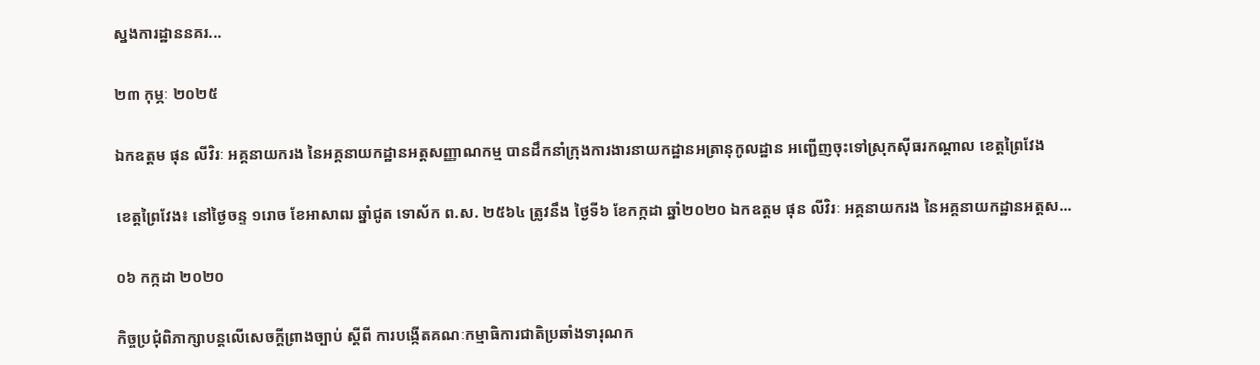ស្នងការដ្ឋាននគរ...

២៣ កុម្ភៈ ២០២៥

ឯកឧត្តម ផុន លីវិរៈ អគ្គនាយករង នៃអគ្គនាយកដ្ឋានអត្តសញ្ញាណកម្ម បានដឹកនាំក្រុងការងារនាយកដ្ឋានអត្រានុកូលដ្ឋាន អញ្ជើញចុះទៅស្រុកស៊ីធរកណ្តាល ខេត្តព្រៃវែង

ខេត្តព្រៃវែង៖ នៅថ្ងៃចន្ទ ១រោច ខែអាសាឍ ឆ្នាំជូត ទោស័ក ព.ស. ២៥៦៤ ត្រូវនឹង ថ្ងៃទី៦ ខែកក្កដា ឆ្នាំ២០២០ ឯកឧត្តម ផុន លីវិរៈ អគ្គនាយករង នៃអគ្គនាយកដ្ឋានអត្តស...

០៦ កក្កដា ២០២០

កិច្ចប្រជុំពិភាក្សាបន្តលើសេចក្ដីព្រាងច្បាប់ ស្ដីពី ការបង្កើតគណៈកម្មាធិការជាតិប្រឆាំងទារុណក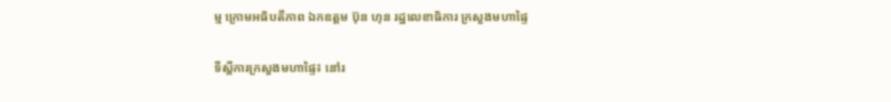ម្ម ក្រោមអធិបតីភាព ឯកឧត្តម ប៊ុន ហុន រដ្ឋលេខាធិការ ក្រសួងមហាផ្ទៃ

ទីស្តីការក្រសួងមហាផ្ទៃ៖ នៅរ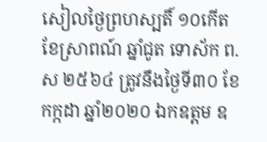សៀលថ្ងៃព្រហស្បតិ៍ ១០កើត ខែស្រាពណ៍ ឆ្នាំជូត ទោស័ក ព.ស ២៥៦៤ ត្រូវនឹងថ្ងៃទី៣០ ខែកក្កដា ឆ្នាំ២០២០ ឯកឧត្តម ឧ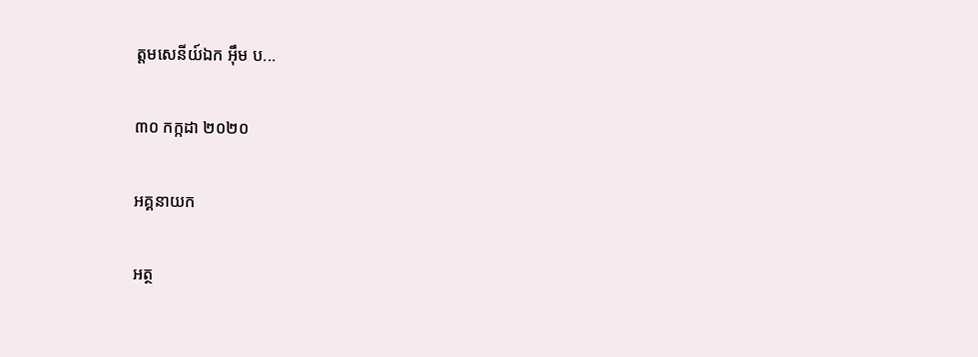ត្តមសេនីយ៍ឯក អ៊ឹម ប...

៣០ កក្កដា ២០២០

អគ្គនាយក

អត្ថ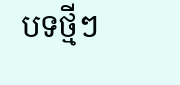បទថ្មីៗ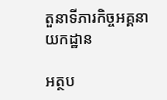តួនាទីភារកិច្ចអគ្គនាយកដ្ឋាន

អត្ថប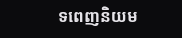ទពេញនិយម